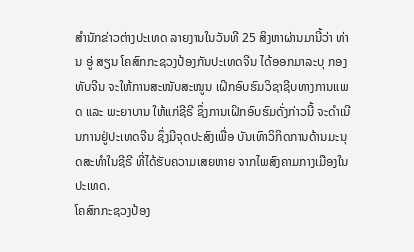ສຳນັກຂ່າວຕ່າງປະເທດ ລາຍງານໃນວັນທີ 25 ສິງຫາຜ່ານມານີ້ວ່າ ທ່ານ ອູ່ ສຽນ ໂຄສົກກະຊວງປ້ອງກັນປະເທດຈີນ ໄດ້ອອກມາລະບຸ ກອງທັບຈີນ ຈະໃຫ້ການສະໜັບສະໜູນ ເຝິກອົບຮົມວິຊາຊີບທາງການແພດ ແລະ ພະຍາບານ ໃຫ້ແກ່ຊີຣີ ຊຶ່ງການເຝິກອົບຮົມດັ່ງກ່າວນີ້ ຈະດຳເນີນການຢູ່ປະເທດຈີນ ຊຶ່ງມີຈຸດປະສົງເພື່ອ ບັນເທົາວິກິດການດ້ານມະນຸດສະທຳໃນຊີຣີ ທີ່ໄດ້ຮັບຄວາມເສຍຫາຍ ຈາກໄພສົງຄາມກາງເມືອງໃນປະເທດ.
ໂຄສົກກະຊວງປ້ອງ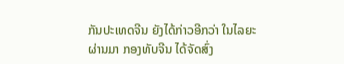ກັນປະເທດຈີນ ຍັງໄດ້ກ່າວອີກວ່າ ໃນໄລຍະຜ່ານມາ ກອງທັບຈີນ ໄດ້ຈັດສົ່ງ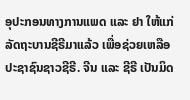ອຸປະກອນທາງການແພດ ແລະ ຢາ ໃຫ້ແກ່ລັດຖະບານຊີຣີມາແລ້ວ ເພື່ອຊ່ວຍເຫລືອປະຊາຊົນຊາວຊີຣີ. ຈີນ ແລະ ຊີຣີ ເປັນມິດ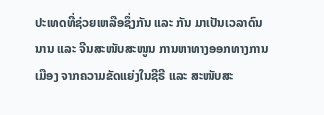ປະເທດທີ່ຊ່ວຍເຫລືອຊຶ່ງກັນ ແລະ ກັນ ມາເປັນເວລາດົນນານ ແລະ ຈີນສະໜັບສະໜູນ ການຫາທາງອອກທາງການເມືອງ ຈາກຄວາມຂັດແຍ່ງໃນຊີຣີ ແລະ ສະໜັບສະ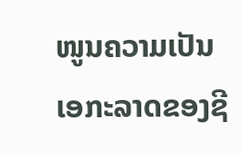ໜູນຄວາມເປັນເອກະລາດຂອງຊີ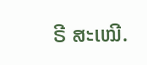ຣີ ສະເໝີ.